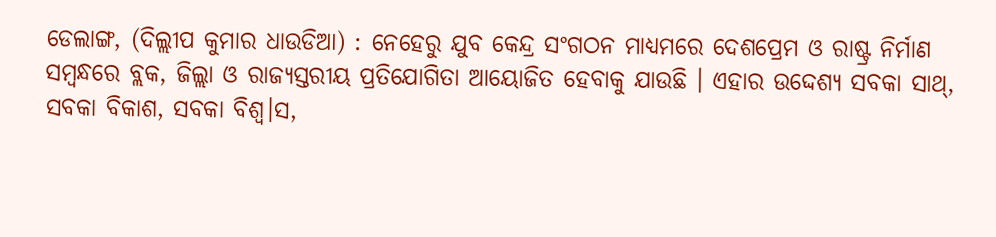ଡେଲାଙ୍ଗ, (ଦିଲ୍ଲୀପ କୁମାର ଧାଉଡିଆ) : ନେହେରୁ ଯୁବ କେନ୍ଦ୍ର ସଂଗଠନ ମାଧ୍ୟମରେ ଦେଶପ୍ରେମ ଓ ରାଷ୍ଟ୍ର ନିର୍ମାଣ ସମ୍ବନ୍ଧରେ ବ୍ଲକ, ଜିଲ୍ଲା ଓ ରାଜ୍ୟସ୍ତରୀୟ ପ୍ରତିଯୋଗିତା ଆୟୋଜିତ ହେବାକୁ ଯାଉଛି । ଏହାର ଉଦ୍ଦେଶ୍ୟ ସବକା ସାଥ୍, ସବକା ବିକାଶ, ସବକା ବିଶ୍ୱ।ସ,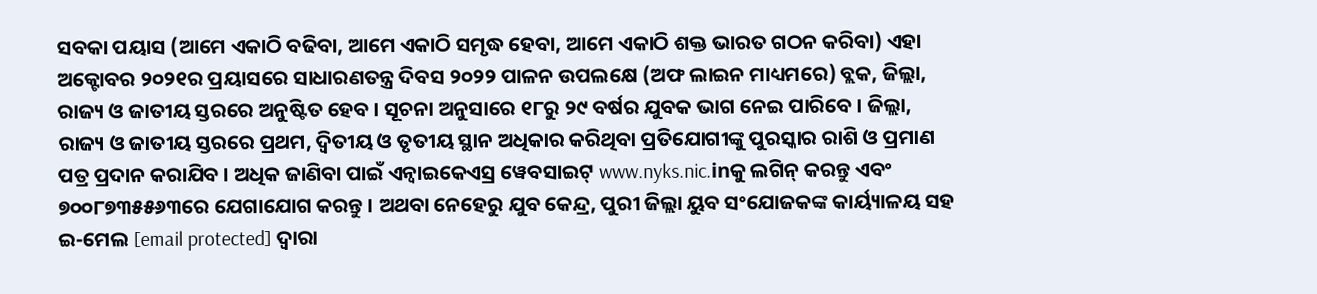ସବକା ପୟାସ (ଆମେ ଏକାଠି ବଢିବା, ଆମେ ଏକାଠି ସମୃଦ୍ଧ ହେବା, ଆମେ ଏକାଠି ଶକ୍ତ ଭାରତ ଗଠନ କରିବା) ଏହା ଅକ୍ଟୋବର ୨୦୨୧ର ପ୍ରୟାସରେ ସାଧାରଣତନ୍ତ୍ର ଦିବସ ୨୦୨୨ ପାଳନ ଉପଲକ୍ଷେ (ଅଫ ଲାଇନ ମାଧ୍ୟମରେ) ବ୍ଲକ, ଜିଲ୍ଲା, ରାଜ୍ୟ ଓ ଜାତୀୟ ସ୍ତରରେ ଅନୁଷ୍ଟିତ ହେବ । ସୂଚନା ଅନୁସାରେ ୧୮ରୁ ୨୯ ବର୍ଷର ଯୁବକ ଭାଗ ନେଇ ପାରିବେ । ଜିଲ୍ଲା, ରାଜ୍ୟ ଓ ଜାତୀୟ ସ୍ତରରେ ପ୍ରଥମ, ଦ୍ୱିତୀୟ ଓ ତୃତୀୟ ସ୍ଥାନ ଅଧିକାର କରିଥିବା ପ୍ରତିଯୋଗୀଙ୍କୁ ପୁରସ୍କାର ରାଶି ଓ ପ୍ରମାଣ ପତ୍ର ପ୍ରଦାନ କରାଯିବ । ଅଧିକ ଜାଣିବା ପାଇଁ ଏନ୍ୱାଇକେଏସ୍ର ୱେବସାଇଟ୍ www.nyks.nic.inକୁ ଲଗିନ୍ କରନ୍ତୁ ଏବଂ ୭୦୦୮୭୩୫୫୬୩ରେ ଯେଗାଯୋଗ କରନ୍ତୁ । ଅଥବା ନେହେରୁ ଯୁବ କେନ୍ଦ୍ର, ପୁରୀ ଜିଲ୍ଲା ୟୁବ ସଂଯୋଜକଙ୍କ କାର୍ୟ୍ୟାଳୟ ସହ ଇ-ମେଲ [email protected] ଦ୍ୱାରା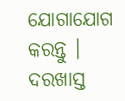ଯୋଗାଯୋଗ କରନ୍ତୁ । ଦରଖାସ୍ତ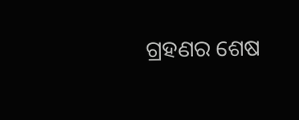ଗ୍ରହଣର ଶେଷ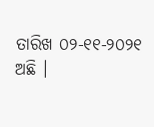ତାରିଖ ୦୨-୧୧-୨୦୨୧ ଅଛି ।